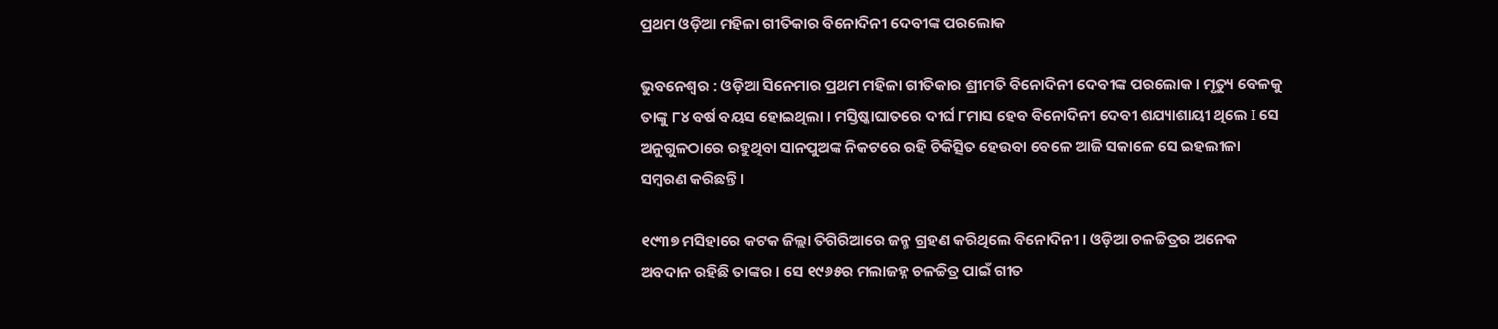ପ୍ରଥମ ଓଡ଼ିଆ ମହିଳା ଗୀତିକାର ବିନୋଦିନୀ ଦେବୀଙ୍କ ପରଲୋକ

ଭୁବନେଶ୍ୱର : ଓଡ଼ିଆ ସିନେମାର ପ୍ରଥମ ମହିଳା ଗୀତିକାର ଶ୍ରୀମତି ବିନୋଦିନୀ ଦେବୀଙ୍କ ପରଲୋକ । ମୃତ୍ୟୁ ବେଳକୁ ତାଙ୍କୁ ୮୪ ବର୍ଷ ବୟସ ହୋଇଥିଲା । ମସ୍ତିଷ୍କାଘାତରେ ଦୀର୍ଘ ୮ମାସ ହେବ ବିନୋଦିନୀ ଦେବୀ ଶଯ୍ୟାଶାୟୀ ଥିଲେ I ସେ ଅନୁଗୁଳଠାରେ ରହୁଥିବା ସାନପୁଅଙ୍କ ନିକଟରେ ରହି ଚିକିତ୍ସିତ ହେଉବା ବେଳେ ଆଜି ସକାଳେ ସେ ଇହଲୀଳା ସମ୍ବରଣ କରିଛନ୍ତି ।

୧୯୩୭ ମସିହାରେ କଟକ ଜିଲ୍ଲା ତିଗିରିଆରେ ଜନ୍ମ ଗ୍ରହଣ କରିଥିଲେ ବିନୋଦିନୀ । ଓଡ଼ିଆ ଚଳଚ୍ଚିତ୍ରର ଅନେକ ଅବଦାନ ରହିଛି ତାଙ୍କର । ସେ ୧୯୬୫ର ମଲାଜହ୍ନ ଚଳଚ୍ଚିତ୍ର ପାଇଁ ଗୀତ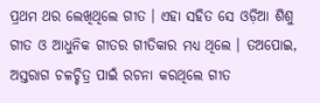ପ୍ରଥମ ଥର ଲେଖିଥିଲେ ଗୀତ । ଏହା ସହିତ ସେ ଓଡ଼ିଆ ଶିଶୁ ଗୀତ ଓ ଆଧୁନିକ ଗୀତର ଗୀତିକାର ମଧ୍ୟ ଥିଲେ । ତଅପୋଇ, ଅସ୍ତରାଗ ଚଳଚ୍ଚିତ୍ର ପାଇଁ ରଚନା କରଥିଲେ ଗୀତ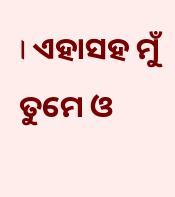। ଏହାସହ ମୁଁ ତୁମେ ଓ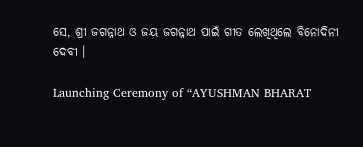ସେ, ଶ୍ରୀ ଜଗନ୍ନାଥ ଓ ଜୟ ଜଗନ୍ନାଥ ପାଇଁ ଗୀତ ଲେଖିଥିଲେ ବିନୋଦିନୀ ଦେବୀ ।

Launching Ceremony of “AYUSHMAN BHARAT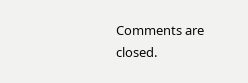Comments are closed.